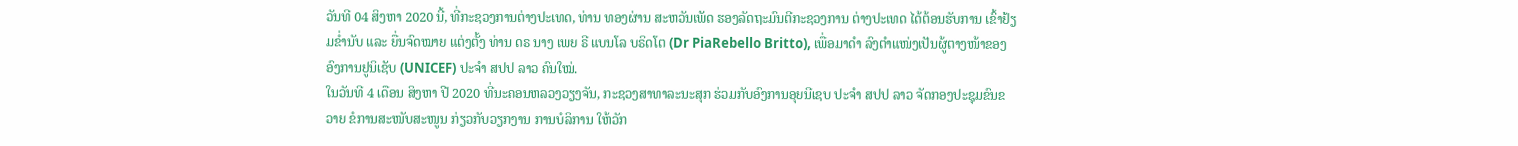ວັນທີ 04 ສິງຫາ 2020 ນີ້, ທີ່ກະຊວງການຕ່າງປະເທດ, ທ່ານ ທອງຜ່ານ ສະຫວັນເພັດ ຮອງລັດຖະມົນຕີກະຊວງການ ຕ່າງປະເທດ ໄດ້ຕ້ອນຮັບການ ເຂົ້າຢ້ຽມຂໍ່ານັບ ແລະ ຍື່ນຈົດໝາຍ ແຕ່ງຕັ້ງ ທ່ານ ດຣ ນາງ ເພຍ ຣີ ແບນໂລ ບຣິດໂຕ (Dr PiaRebello Britto), ເພື່ອມາດຳ ລົງຕຳແໜ່ງເປັນຜູ້ຕາງໜ້າຂອງ ອົງການຢູນິເຊັບ (UNICEF) ປະຈຳ ສປປ ລາວ ຄົນໃໝ່.
ໃນວັນທີ 4 ເດືອນ ສິງຫາ ປີ 2020 ທີ່ນະຄອນຫລວງວຽງຈັນ, ກະຊວງສາທາລະນະສຸກ ຮ່ວມກັບອົງການອຸຍນີເຊບ ປະຈຳ ສປປ ລາວ ຈັດກອງປະຊຸມຂົນຂວາຍ ຂໍການສະໜັບສະໜູນ ກ່ຽວກັບວຽກງານ ການບໍລິການ ໃຫ້ວັກ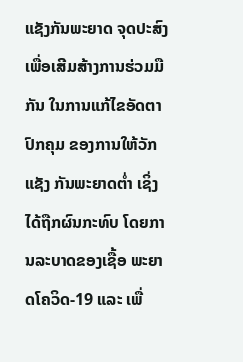ແຊັງກັນພະຍາດ ຈຸດປະສົງ ເພື່ອເສີມສ້າງການຮ່ວມມືກັນ ໃນການແກ້ໄຂອັດຕາປົກຄຸມ ຂອງການໃຫ້ວັກແຊັງ ກັນພະຍາດຕໍ່າ ເຊິ່ງໄດ້ຖືກຜົນກະທົບ ໂດຍການລະບາດຂອງເຊື້ອ ພະຍາດໂຄວິດ-19 ແລະ ເພື່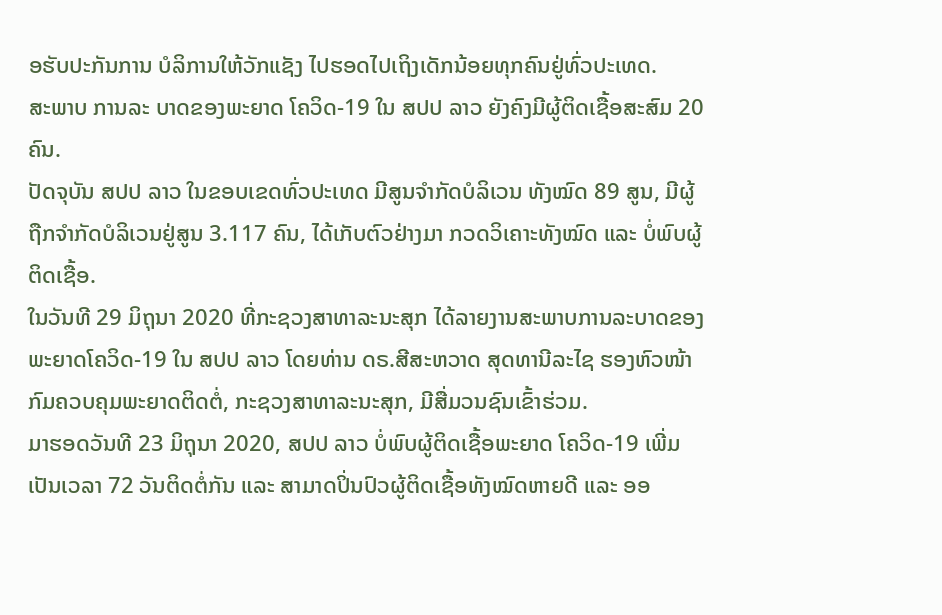ອຮັບປະກັນການ ບໍລິການໃຫ້ວັກແຊັງ ໄປຮອດໄປເຖິງເດັກນ້ອຍທຸກຄົນຢູ່ທົ່ວປະເທດ.
ສະພາບ ການລະ ບາດຂອງພະຍາດ ໂຄວິດ-19 ໃນ ສປປ ລາວ ຍັງຄົງມີຜູ້ຕິດເຊື້ອສະສົມ 20 ຄົນ.
ປັດຈຸບັນ ສປປ ລາວ ໃນຂອບເຂດທົ່ວປະເທດ ມີສູນຈໍາກັດບໍລິເວນ ທັງໝົດ 89 ສູນ, ມີຜູ້ຖືກຈຳກັດບໍລິເວນຢູ່ສູນ 3.117 ຄົນ, ໄດ້ເກັບຕົວຢ່າງມາ ກວດວິເຄາະທັງໝົດ ແລະ ບໍ່ພົບຜູ້ຕິດເຊື້ອ.
ໃນວັນທີ 29 ມິຖຸນາ 2020 ທີ່ກະຊວງສາທາລະນະສຸກ ໄດ້ລາຍງານສະພາບການລະບາດຂອງພະຍາດໂຄວິດ-19 ໃນ ສປປ ລາວ ໂດຍທ່ານ ດຣ.ສີສະຫວາດ ສຸດທານີລະໄຊ ຮອງຫົວໜ້າກົມຄວບຄຸມພະຍາດຕິດຕໍ່, ກະຊວງສາທາລະນະສຸກ, ມີສື່ມວນຊົນເຂົ້າຮ່ວມ.
ມາຮອດວັນທີ 23 ມິຖຸນາ 2020, ສປປ ລາວ ບໍ່ພົບຜູ້ຕິດເຊື້ອພະຍາດ ໂຄວິດ-19 ເພີ່ມ ເປັນເວລາ 72 ວັນຕິດຕໍ່ກັນ ແລະ ສາມາດປິ່ນປົວຜູ້ຕິດເຊື້ອທັງໝົດຫາຍດີ ແລະ ອອ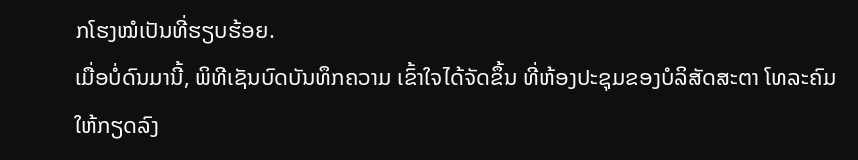ກໂຮງໝໍເປັນທີ່ຮຽບຮ້ອຍ.
ເມື່ອບໍ່ດົນມານີ້, ພິທີເຊັນບົດບັນທຶກຄວາມ ເຂົ້າໃຈໄດ້ຈັດຂຶ້ນ ທີ່ຫ້ອງປະຊຸມຂອງບໍລິສັດສະຕາ ໂທລະຄົມ ໃຫ້ກຽດລົງ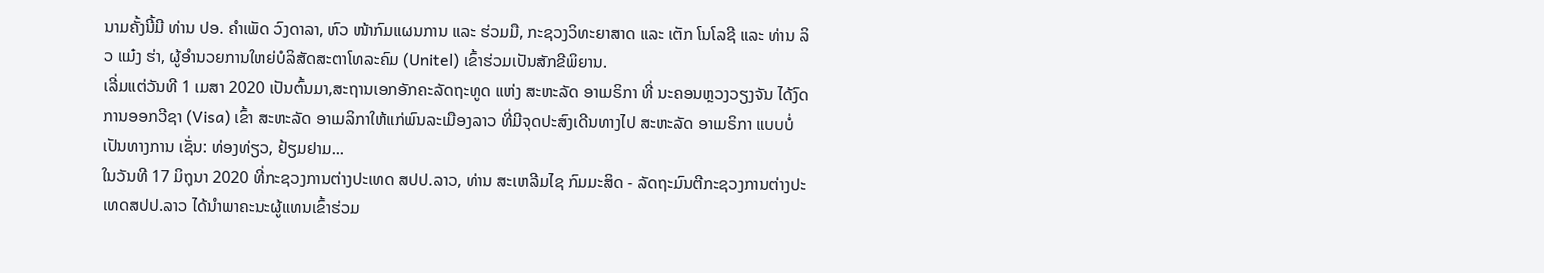ນາມຄັ້ງນີ້ມີ ທ່ານ ປອ. ຄຳເພັດ ວົງດາລາ, ຫົວ ໜ້າກົມແຜນການ ແລະ ຮ່ວມມື, ກະຊວງວິທະຍາສາດ ແລະ ເຕັກ ໂນໂລຊີ ແລະ ທ່ານ ລິວ ແມ໋ງ ຮ່າ, ຜູ້ອຳນວຍການໃຫຍ່ບໍລິສັດສະຕາໂທລະຄົມ (Unitel) ເຂົ້າຮ່ວມເປັນສັກຂີພິຍານ.
ເລີ່ມແຕ່ວັນທີ 1 ເມສາ 2020 ເປັນຕົ້ນມາ,ສະຖານເອກອັກຄະລັດຖະທູດ ແຫ່ງ ສະຫະລັດ ອາເມຣິກາ ທີ່ ນະຄອນຫຼວງວຽງຈັນ ໄດ້ງົດການອອກວີຊາ (Visa) ເຂົ້າ ສະຫະລັດ ອາເມລິກາໃຫ້ແກ່ພົນລະເມືອງລາວ ທີ່ມີຈຸດປະສົງເດີນທາງໄປ ສະຫະລັດ ອາເມຣິກາ ແບບບໍ່ເປັນທາງການ ເຊັ່ນ: ທ່ອງທ່ຽວ, ຢ້ຽມຢາມ...
ໃນວັນທີ 17 ມິຖຸນາ 2020 ທີ່ກະຊວງການຕ່າງປະເທດ ສປປ.ລາວ, ທ່ານ ສະເຫລີມໄຊ ກົມມະສິດ - ລັດຖະມົນຕີກະຊວງການຕ່າງປະເທດສປປ.ລາວ ໄດ້ນໍາພາຄະນະຜູ້ແທນເຂົ້າຮ່ວມ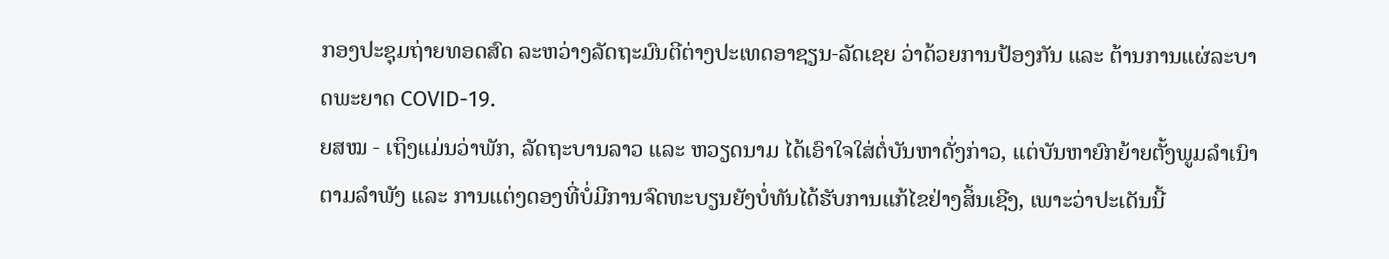ກອງປະຊຸມຖ່າຍທອດສົດ ລະຫວ່າງລັດຖະມົນຕີຕ່າງປະເທດອາຊຽນ-ລັດເຊຍ ວ່າດ້ວຍການປ້ອງກັນ ແລະ ຕ້ານການແຜ່ລະບາດພະຍາດ COVID-19.
ຍສໝ - ເຖິງແມ່ນວ່າພັກ, ລັດຖະບານລາວ ແລະ ຫວຽດນາມ ໄດ້ເອົາໃຈໃສ່ຕໍ່ບັນຫາດັ່ງກ່າວ, ແຕ່ບັນຫາຍົກຍ້າຍຕັ້ງພູມລຳເນົາຕາມລຳພັງ ແລະ ການແຕ່ງດອງທີ່ບໍ່ມີການຈົດທະບຽນຍັງບໍ່ທັນໄດ້ຮັບການແກ້ໄຂຢ່າງສິ້ນເຊີງ, ເພາະວ່າປະເດັນນີ້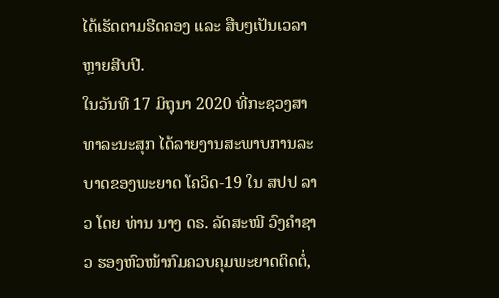ໄດ້ເຮັດຕາມຮີດຄອງ ແລະ ສືບໆເປັນເວລາຫຼາຍສີບປີ.
ໃນວັນທີ 17 ມິຖຸນາ 2020 ທີ່ກະຊວງສາທາລະນະສຸກ ໄດ້ລາຍງານສະພາບການລະບາດຂອງພະຍາດ ໂຄວິດ-19 ໃນ ສປປ ລາວ ໂດຍ ທ່ານ ນາງ ດຣ. ລັດສະໝີ ວົງຄຳຊາວ ຮອງຫົວໜ້າກົມຄວບຄຸມພະຍາດຕິດຕໍ່,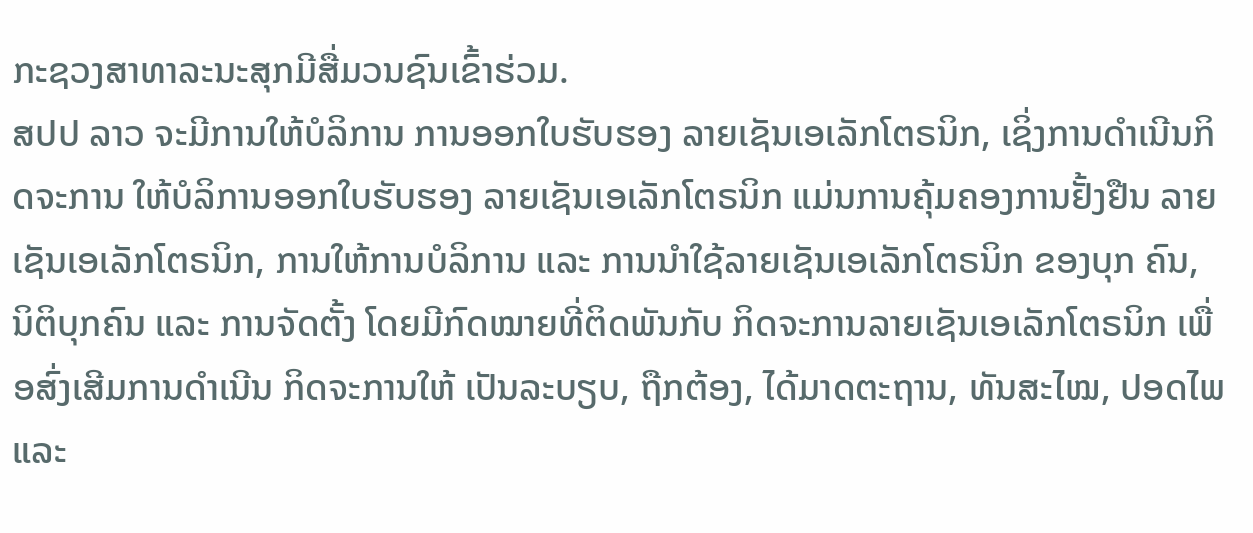ກະຊວງສາທາລະນະສຸກມີສື່ມວນຊົນເຂົ້າຮ່ວມ.
ສປປ ລາວ ຈະມີການໃຫ້ບໍລິການ ການອອກໃບຮັບຮອງ ລາຍເຊັນເອເລັກໂຕຣນິກ, ເຊິ່ງການດໍາເນີນກິດຈະການ ໃຫ້ບໍລິການອອກໃບຮັບຮອງ ລາຍເຊັນເອເລັກໂຕຣນິກ ແມ່ນການຄຸ້ມຄອງການຢັ້ງຢືນ ລາຍເຊັນເອເລັກໂຕຣນິກ, ການໃຫ້ການບໍລິການ ແລະ ການນໍາໃຊ້ລາຍເຊັນເອເລັກໂຕຣນິກ ຂອງບຸກ ຄົນ, ນິຕິບຸກຄົນ ແລະ ການຈັດຕັ້ງ ໂດຍມີກົດໝາຍທີ່ຕິດພັນກັບ ກິດຈະການລາຍເຊັນເອເລັກໂຕຣນິກ ເພື່ອສົ່ງເສີມການດໍາເນີນ ກິດຈະການໃຫ້ ເປັນລະບຽບ, ຖືກຕ້ອງ, ໄດ້ມາດຕະຖານ, ທັນສະໄໝ, ປອດໄພ ແລະ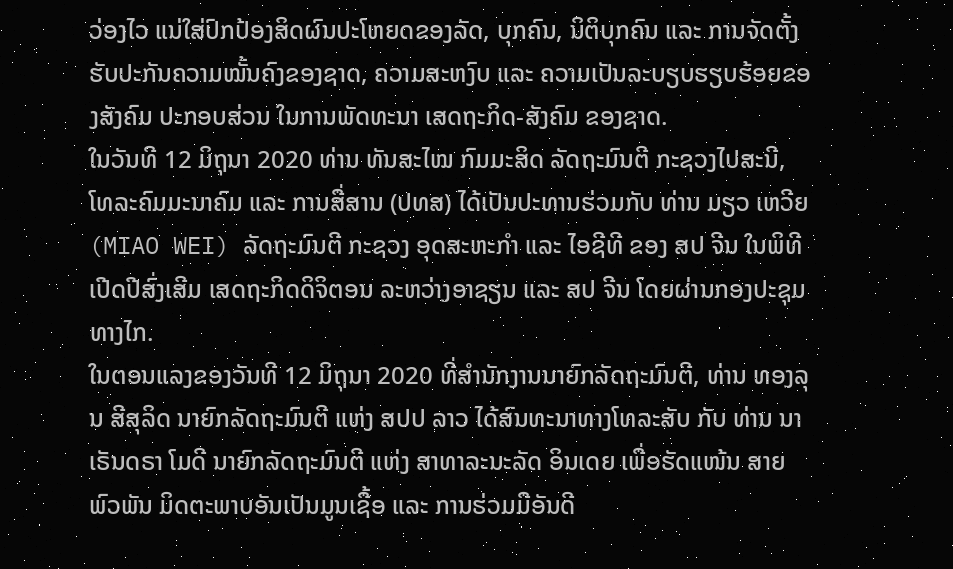ວ່ອງໄວ ແນ່ໃສ່ປົກປ້ອງສິດຜົນປະໂຫຍດຂອງລັດ, ບຸກຄົນ, ນິຕິບຸກຄົນ ແລະ ການຈັດຕັ້ງ ຮັບປະກັນຄວາມໝັ້ນຄົງຂອງຊາດ, ຄວາມສະຫງົບ ແລະ ຄວາມເປັນລະບຽບຮຽບຮ້ອຍຂອງສັງຄົມ ປະກອບສ່ວນ ໃນການພັດທະນາ ເສດຖະກິດ-ສັງຄົມ ຂອງຊາດ.
ໃນວັນທີ 12 ມິຖຸນາ 2020 ທ່ານ ທັນສະໄໝ ກົມມະສິດ ລັດຖະມົນຕີ ກະຊວງໄປສະນີ, ໂທລະຄົມມະນາຄົມ ແລະ ການສື່ສານ (ປທສ) ໄດ້ເປັນປະທານຮ່ວມກັບ ທ່ານ ມຽວ ເຫວີຍ (MIAO WEI) ລັດຖະມົນຕີ ກະຊວງ ອຸດສະຫະກໍາ ແລະ ໄອຊີທີ ຂອງ ສປ ຈີນ ໃນພິທີເປີດປີສົ່ງເສີມ ເສດຖະກິດດິຈິຕອນ ລະຫວ່າງອາຊຽນ ແລະ ສປ ຈີນ ໂດຍຜ່ານກອງປະຊຸມທາງໄກ.
ໃນຕອນແລງຂອງວັນທີ 12 ມິຖຸນາ 2020 ທີ່ສຳນັກງານນາຍົກລັດຖະມົນຕີ, ທ່ານ ທອງລຸນ ສີສຸລິດ ນາຍົກລັດຖະມົນຕີ ແຫ່ງ ສປປ ລາວ ໄດ້ສົນທະນາທາງໂທລະສັບ ກັບ ທ່ານ ນາເຣັນດຣາ ໂມດີ ນາຍົກລັດຖະມົນຕີ ແຫ່ງ ສາທາລະນະລັດ ອິນເດຍ ເພື່ອຮັດແໜ້ນ ສາຍພົວພັນ ມິດຕະພາບອັນເປັນມູນເຊື້ອ ແລະ ການຮ່ວມມືອັນດີ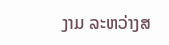ງາມ ລະຫວ່າງສ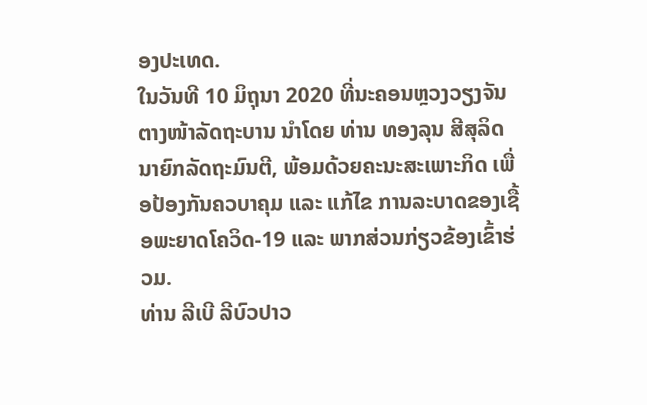ອງປະເທດ.
ໃນວັນທີ 10 ມິຖຸນາ 2020 ທີ່ນະຄອນຫຼວງວຽງຈັນ ຕາງໜ້າລັດຖະບານ ນຳໂດຍ ທ່ານ ທອງລຸນ ສີສຸລິດ ນາຍົກລັດຖະມົນຕີ, ພ້ອມດ້ວຍຄະນະສະເພາະກິດ ເພື່ອປ້ອງກັນຄວບາຄຸມ ແລະ ແກ້ໄຂ ການລະບາດຂອງເຊື້ອພະຍາດໂຄວິດ-19 ແລະ ພາກສ່ວນກ່ຽວຂ້ອງເຂົ້າຮ່ວມ.
ທ່ານ ລີເບີ ລີບົວປາວ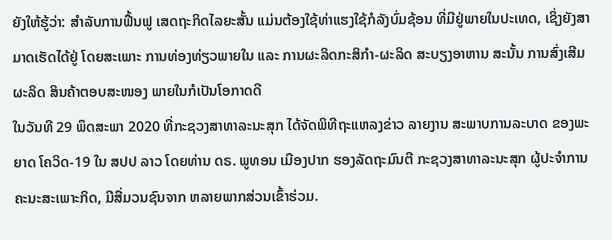ຍັງໃຫ້ຮູ້ວ່າ: ສໍາລັບການຟື້ນຟູ ເສດຖະກິດໄລຍະສັ້ນ ແມ່ນຕ້ອງໃຊ້ທ່າແຮງໃຊ້ກໍລັງບົ່ມຊ້ອນ ທີ່ມີຢູ່ພາຍໃນປະເທດ, ເຊິ່ງຍັງສາມາດເຮັດໄດ້ຢູ່ ໂດຍສະເພາະ ການທ່ອງທ່ຽວພາຍໃນ ແລະ ການຜະລິດກະສິກໍາ-ຜະລິດ ສະບຽງອາຫານ ສະນັ້ນ ການສົ່ງເສີມຜະລິດ ສິນຄ້າຕອບສະໜອງ ພາຍໃນກໍເປັນໂອກາດດີ
ໃນວັນທີ 29 ພຶດສະພາ 2020 ທີ່ກະຊວງສາທາລະນະສຸກ ໄດ້ຈັດພິທີຖະແຫລງຂ່າວ ລາຍງານ ສະພາບການລະບາດ ຂອງພະຍາດ ໂຄວິດ-19 ໃນ ສປປ ລາວ ໂດຍທ່ານ ດຣ. ພູທອນ ເມືອງປາກ ຮອງລັດຖະມົນຕີ ກະຊວງສາທາລະນະສຸກ ຜູ້ປະຈໍາການຄະນະສະເພາະກິດ, ມີສື່ມວນຊົນຈາກ ຫລາຍພາກສ່ວນເຂົ້າຮ່ວມ.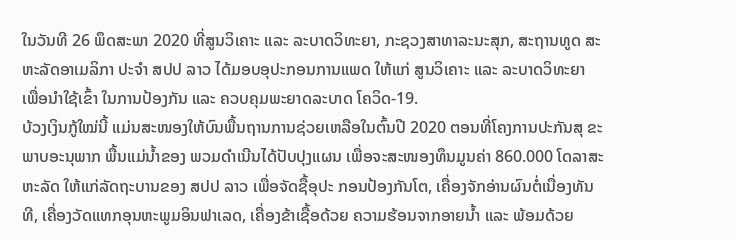ໃນວັນທີ 26 ພຶດສະພາ 2020 ທີ່ສູນວິເຄາະ ແລະ ລະບາດວິທະຍາ, ກະຊວງສາທາລະນະສຸກ, ສະຖານທູດ ສະຫະລັດອາເມລິກາ ປະຈຳ ສປປ ລາວ ໄດ້ມອບອຸປະກອນການແພດ ໃຫ້ແກ່ ສູນວິເຄາະ ແລະ ລະບາດວິທະຍາ ເພື່ອນຳໃຊ້ເຂົ້າ ໃນການປ້ອງກັນ ແລະ ຄວບຄຸມພະຍາດລະບາດ ໂຄວິດ-19.
ບ້ວງເງິນກູ້ໃໝ່ນີ້ ແມ່ນສະໜອງໃຫ້ບົນພື້ນຖານການຊ່ວຍເຫລືອໃນຕົ້ນປີ 2020 ຕອນທີ່ໂຄງການປະກັນສຸ ຂະພາບອະນຸພາກ ພື້ນແມ່ນໍ້າຂອງ ພວມດຳເນີນໄດ້ປັບປຸງແຜນ ເພື່ອຈະສະໜອງທຶນມູນຄ່າ 860.000 ໂດລາສະຫະລັດ ໃຫ້ແກ່ລັດຖະບານຂອງ ສປປ ລາວ ເພື່ອຈັດຊື້ອຸປະ ກອນປ້ອງກັນໂຕ, ເຄື່ອງຈັກອ່ານຜົນຕໍ່ເນື່ອງທັນທີ, ເຄື່ອງວັດແທກອຸນຫະພູມອິນຟາເລດ, ເຄື່ອງຂ້າເຊື້ອດ້ວຍ ຄວາມຮ້ອນຈາກອາຍນໍ້າ ແລະ ພ້ອມດ້ວຍ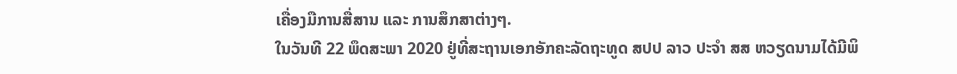ເຄື່ອງມືການສື່ສານ ແລະ ການສຶກສາຕ່າງໆ.
ໃນວັນທີ 22 ພຶດສະພາ 2020 ຢູ່ທີ່ສະຖານເອກອັກຄະລັດຖະທູດ ສປປ ລາວ ປະຈຳ ສສ ຫວຽດນາມໄດ້ມີພິ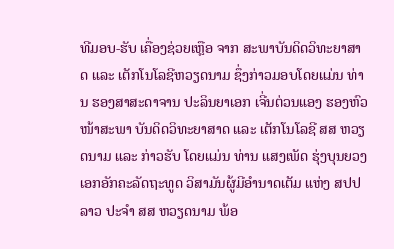ທີມອບ-ຮັບ ເຄື່ອງຊ່ວຍເຫຼືອ ຈາກ ສະພາບັນດິດວິທະຍາສາດ ແລະ ເຕັກໂນໂລຊີຫວຽດນາມ ຊຶ່ງກ່າວມອບໂດຍແມ່ນ ທ່ານ ຮອງສາສະດາຈານ ປະລິນຍາເອກ ເຈີ່ນຕ່ວນແອງ ຮອງຫົວໜ້າສະພາ ບັນດິດວິທະຍາສາດ ແລະ ເຕັກໂນໂລຊີ ສສ ຫວຽດນາມ ແລະ ກ່າວຮັບ ໂດຍແມ່ນ ທ່ານ ແສງເພັດ ຮຸ່ງບຸນຍວງ ເອກອັກຄະລັດຖະທູດ ວິສາມັນຜູ້ມີອຳນາດເຕັມ ແຫ່ງ ສປປ ລາວ ປະຈຳ ສສ ຫວຽດນາມ ພ້ອ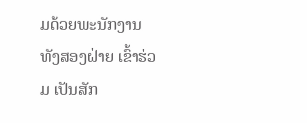ມດ້ວຍພະນັກງານ ທັງສອງຝ່າຍ ເຂົ້າຮ່ວມ ເປັນສັກ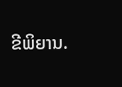ຂີພິຍານ.